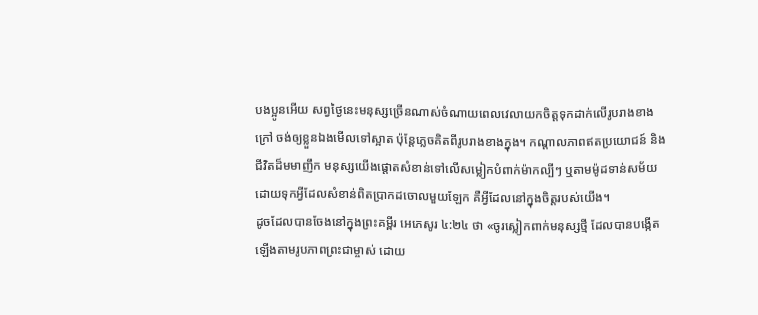បងប្អូនអើយ សព្វថ្ងៃនេះមនុស្សច្រើនណាស់ចំណាយពេលវេលាយកចិត្តទុកដាក់លើរូបរាងខាងក្រៅ ចង់ឲ្យខ្លួនឯងមើលទៅស្អាត ប៉ុន្តែភ្លេចគិតពីរូបរាងខាងក្នុង។ កណ្តាលភាពឥតប្រយោជន៍ និងជីវិតដ៏មមាញឹក មនុស្សយើងផ្តោតសំខាន់ទៅលើសម្លៀកបំពាក់ម៉ាកល្បីៗ ឬតាមម៉ូដទាន់សម័យ ដោយទុកអ្វីដែលសំខាន់ពិតប្រាកដចោលមួយឡែក គឺអ្វីដែលនៅក្នុងចិត្តរបស់យើង។
ដូចដែលបានចែងនៅក្នុងព្រះគម្ពីរ អេភេសូរ ៤:២៤ ថា «ចូរស្លៀកពាក់មនុស្សថ្មី ដែលបានបង្កើតឡើងតាមរូបភាពព្រះជាម្ចាស់ ដោយ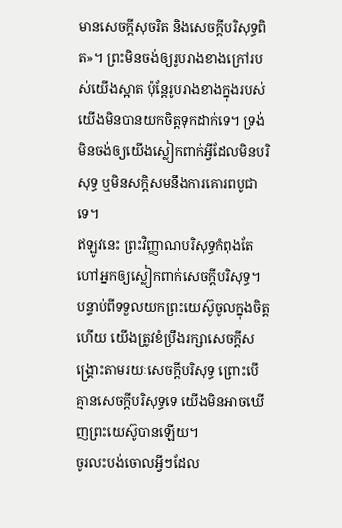មានសេចក្តីសុចរិត និងសេចក្តីបរិសុទ្ធពិត»។ ព្រះមិនចង់ឲ្យរូបរាងខាងក្រៅរបស់យើងស្អាត ប៉ុន្តែរូបរាងខាងក្នុងរបស់យើងមិនបានយកចិត្តទុកដាក់ទេ។ ទ្រង់មិនចង់ឲ្យយើងស្លៀកពាក់អ្វីដែលមិនបរិសុទ្ធ ឬមិនសក្តិសមនឹងការគោរពបូជាទេ។
ឥឡូវនេះ ព្រះវិញ្ញាណបរិសុទ្ធកំពុងតែហៅអ្នកឲ្យស្លៀកពាក់សេចក្តីបរិសុទ្ធ។ បន្ទាប់ពីទទួលយកព្រះយេស៊ូចូលក្នុងចិត្តហើយ យើងត្រូវខំប្រឹងរក្សាសេចក្តីសង្គ្រោះតាមរយៈសេចក្តីបរិសុទ្ធ ព្រោះបើគ្មានសេចក្តីបរិសុទ្ធទេ យើងមិនអាចឃើញព្រះយេស៊ូបានឡើយ។
ចូរលះបង់ចោលអ្វីៗដែល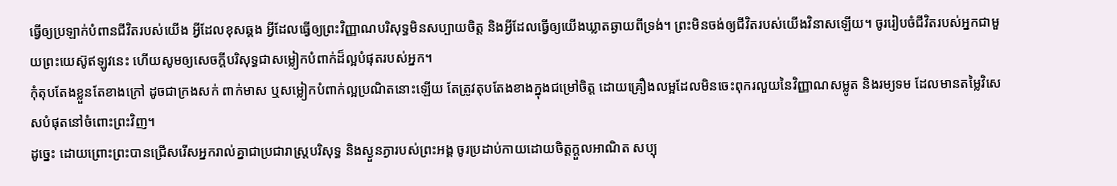ធ្វើឲ្យប្រឡាក់បំពានជីវិតរបស់យើង អ្វីដែលខុសឆ្គង អ្វីដែលធ្វើឲ្យព្រះវិញ្ញាណបរិសុទ្ធមិនសប្បាយចិត្ត និងអ្វីដែលធ្វើឲ្យយើងឃ្លាតឆ្ងាយពីទ្រង់។ ព្រះមិនចង់ឲ្យជីវិតរបស់យើងវិនាសឡើយ។ ចូររៀបចំជីវិតរបស់អ្នកជាមួយព្រះយេស៊ូឥឡូវនេះ ហើយសូមឲ្យសេចក្តីបរិសុទ្ធជាសម្លៀកបំពាក់ដ៏ល្អបំផុតរបស់អ្នក។
កុំតុបតែងខ្លួនតែខាងក្រៅ ដូចជាក្រងសក់ ពាក់មាស ឬសម្លៀកបំពាក់ល្អប្រណិតនោះឡើយ តែត្រូវតុបតែងខាងក្នុងជម្រៅចិត្ត ដោយគ្រឿងលម្អដែលមិនចេះពុករលួយនៃវិញ្ញាណសម្លូត និងរម្យទម ដែលមានតម្លៃវិសេសបំផុតនៅចំពោះព្រះវិញ។
ដូច្នេះ ដោយព្រោះព្រះបានជ្រើសរើសអ្នករាល់គ្នាជាប្រជារាស្រ្តបរិសុទ្ធ និងស្ងួនភ្ងារបស់ព្រះអង្គ ចូរប្រដាប់កាយដោយចិត្តក្តួលអាណិត សប្បុ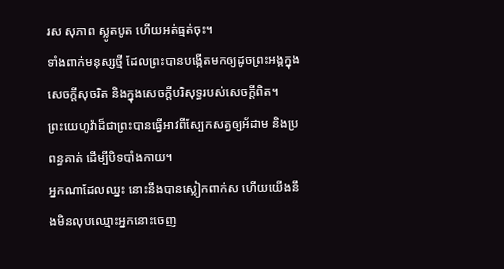រស សុភាព ស្លូតបូត ហើយអត់ធ្មត់ចុះ។
ទាំងពាក់មនុស្សថ្មី ដែលព្រះបានបង្កើតមកឲ្យដូចព្រះអង្គក្នុងសេចក្តីសុចរិត និងក្នុងសេចក្តីបរិសុទ្ធរបស់សេចក្តីពិត។
ព្រះយេហូវ៉ាដ៏ជាព្រះបានធ្វើអាវពីស្បែកសត្វឲ្យអ័ដាម និងប្រពន្ធគាត់ ដើម្បីបិទបាំងកាយ។
អ្នកណាដែលឈ្នះ នោះនឹងបានស្លៀកពាក់ស ហើយយើងនឹងមិនលុបឈ្មោះអ្នកនោះចេញ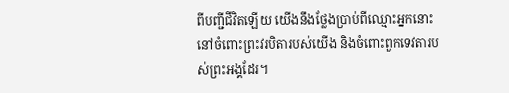ពីបញ្ជីជីវិតឡើយ យើងនឹងថ្លែងប្រាប់ពីឈ្មោះអ្នកនោះ នៅចំពោះព្រះវរបិតារបស់យើង និងចំពោះពួកទេវតារបស់ព្រះអង្គដែរ។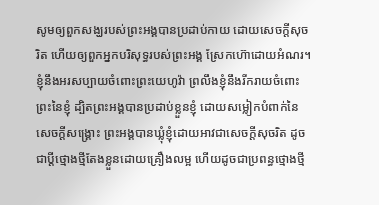សូមឲ្យពួកសង្ឃរបស់ព្រះអង្គបានប្រដាប់កាយ ដោយសេចក្ដីសុចរិត ហើយឲ្យពួកអ្នកបរិសុទ្ធរបស់ព្រះអង្គ ស្រែកហ៊ោដោយអំណរ។
ខ្ញុំនឹងអរសប្បាយចំពោះព្រះយេហូវ៉ា ព្រលឹងខ្ញុំនឹងរីករាយចំពោះព្រះនៃខ្ញុំ ដ្បិតព្រះអង្គបានប្រដាប់ខ្លួនខ្ញុំ ដោយសម្លៀកបំពាក់នៃសេចក្ដីសង្គ្រោះ ព្រះអង្គបានឃ្លុំខ្ញុំដោយអាវជាសេចក្ដីសុចរិត ដូចជាប្តីថ្មោងថ្មីតែងខ្លួនដោយគ្រឿងលម្អ ហើយដូចជាប្រពន្ធថ្មោងថ្មី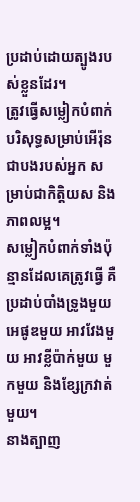ប្រដាប់ដោយត្បូងរបស់ខ្លួនដែរ។
ត្រូវធ្វើសម្លៀកបំពាក់បរិសុទ្ធសម្រាប់អើរ៉ុន ជាបងរបស់អ្នក សម្រាប់ជាកិត្តិយស និងភាពលម្អ។
សម្លៀកបំពាក់ទាំងប៉ុន្មានដែលគេត្រូវធ្វើ គឺប្រដាប់បាំងទ្រូងមួយ អេផូឌមួយ អាវវែងមួយ អាវខ្លីប៉ាក់មួយ មួកមួយ និងខ្សែក្រវាត់មួយ។
នាងត្បាញ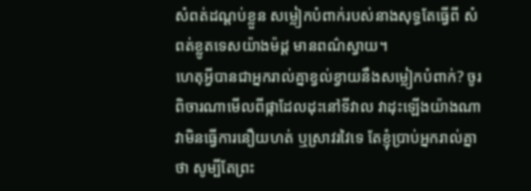សំពត់ដណ្តប់ខ្លួន សម្លៀកបំពាក់របស់នាងសុទ្ធតែធ្វើពី សំពត់ខ្លូតទេសយ៉ាងម៉ដ្ត មានពណ៌ស្វាយ។
ហេតុអ្វីបានជាអ្នករាល់គ្នាខ្វល់ខ្វាយនឹងសម្លៀកបំពាក់? ចូរពិចារណាមើលពីផ្កាដែលដុះនៅទីវាល វាដុះឡើងយ៉ាងណា វាមិនធ្វើការនឿយហត់ ឬស្រាវរវៃទេ តែខ្ញុំប្រាប់អ្នករាល់គ្នាថា សូម្បីតែព្រះ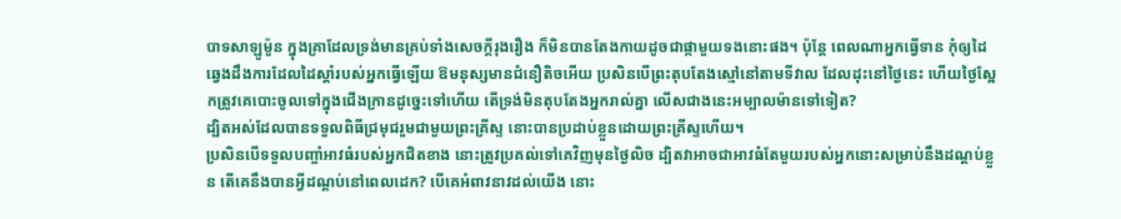បាទសាឡូម៉ូន ក្នុងគ្រាដែលទ្រង់មានគ្រប់ទាំងសេចក្តីរុងរឿង ក៏មិនបានតែងកាយដូចជាផ្កាមួយទងនោះផង។ ប៉ុន្តែ ពេលណាអ្នកធ្វើទាន កុំឲ្យដៃឆ្វេងដឹងការដែលដៃស្តាំរបស់អ្នកធ្វើឡើយ ឱមនុស្សមានជំនឿតិចអើយ ប្រសិនបើព្រះតុបតែងស្មៅនៅតាមទីវាល ដែលដុះនៅថ្ងៃនេះ ហើយថ្ងៃស្អែកត្រូវគេបោះចូលទៅក្នុងជើងក្រានដូច្នេះទៅហើយ តើទ្រង់មិនតុបតែងអ្នករាល់គ្នា លើសជាងនេះអម្បាលម៉ានទៅទៀត?
ដ្បិតអស់ដែលបានទទួលពិធីជ្រមុជរួមជាមួយព្រះគ្រីស្ទ នោះបានប្រដាប់ខ្លួនដោយព្រះគ្រីស្ទហើយ។
ប្រសិនបើទទួលបញ្ចាំអាវធំរបស់អ្នកជិតខាង នោះត្រូវប្រគល់ទៅគេវិញមុនថ្ងៃលិច ដ្បិតវាអាចជាអាវធំតែមួយរបស់អ្នកនោះសម្រាប់នឹងដណ្ដប់ខ្លួន តើគេនឹងបានអ្វីដណ្តប់នៅពេលដេក? បើគេអំពាវនាវដល់យើង នោះ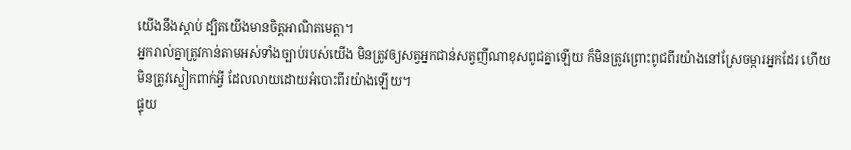យើងនឹងស្ដាប់ ដ្បិតយើងមានចិត្តអាណិតមេត្តា។
អ្នករាល់គ្នាត្រូវកាន់តាមអស់ទាំងច្បាប់របស់យើង មិនត្រូវឲ្យសត្វអ្នកជាន់សត្វញីណាខុសពូជគ្នាឡើយ ក៏មិនត្រូវព្រោះពូជពីរយ៉ាងនៅស្រែចម្ការអ្នកដែរ ហើយមិនត្រូវស្លៀកពាក់អ្វី ដែលលាយដោយអំបោះពីរយ៉ាងឡើយ។
ផ្ទុយ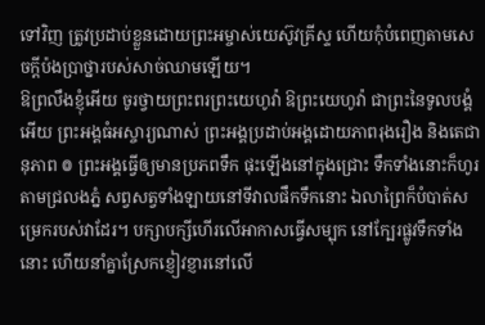ទៅវិញ ត្រូវប្រដាប់ខ្លួនដោយព្រះអម្ចាស់យេស៊ូវគ្រីស្ទ ហើយកុំបំពេញតាមសេចក្ដីប៉ងប្រាថ្នារបស់សាច់ឈាមឡើយ។
ឱព្រលឹងខ្ញុំអើយ ចូរថ្វាយព្រះពរព្រះយេហូវ៉ា ឱព្រះយេហូវ៉ា ជាព្រះនៃទូលបង្គំអើយ ព្រះអង្គធំអស្ចារ្យណាស់ ព្រះអង្គប្រដាប់អង្គដោយភាពរុងរឿង និងតេជានុភាព ៙ ព្រះអង្គធ្វើឲ្យមានប្រភពទឹក ផុះឡើងនៅក្នុងជ្រោះ ទឹកទាំងនោះក៏ហូរតាមជ្រលងភ្នំ សព្វសត្វទាំងឡាយនៅទីវាលផឹកទឹកនោះ ឯលាព្រៃក៏បំបាត់សម្រេករបស់វាដែរ។ បក្សាបក្សីហើរលើអាកាសធ្វើសម្បុក នៅក្បែរផ្លូវទឹកទាំងនោះ ហើយនាំគ្នាស្រែកខ្ញៀវខ្ញារនៅលើ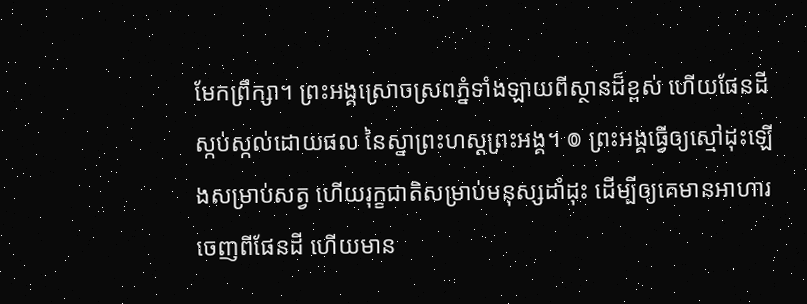មែកព្រឹក្សា។ ព្រះអង្គស្រោចស្រពភ្នំទាំងឡាយពីស្ថានដ៏ខ្ពស់ ហើយផែនដីស្កប់ស្កល់ដោយផល នៃស្នាព្រះហស្តព្រះអង្គ។ ៙ ព្រះអង្គធ្វើឲ្យស្មៅដុះឡើងសម្រាប់សត្វ ហើយរុក្ខជាតិសម្រាប់មនុស្សដាំដុះ ដើម្បីឲ្យគេមានអាហារចេញពីផែនដី ហើយមាន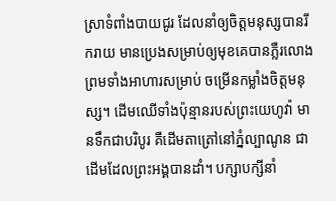ស្រាទំពាំងបាយជូរ ដែលនាំឲ្យចិត្តមនុស្សបានរីករាយ មានប្រេងសម្រាប់ឲ្យមុខគេបានភ្លឺរលោង ព្រមទាំងអាហារសម្រាប់ ចម្រើនកម្លាំងចិត្តមនុស្ស។ ដើមឈើទាំងប៉ុន្មានរបស់ព្រះយេហូវ៉ា មានទឹកជាបរិបូរ គឺដើមតាត្រៅនៅភ្នំល្បាណូន ជាដើមដែលព្រះអង្គបានដាំ។ បក្សាបក្សីនាំ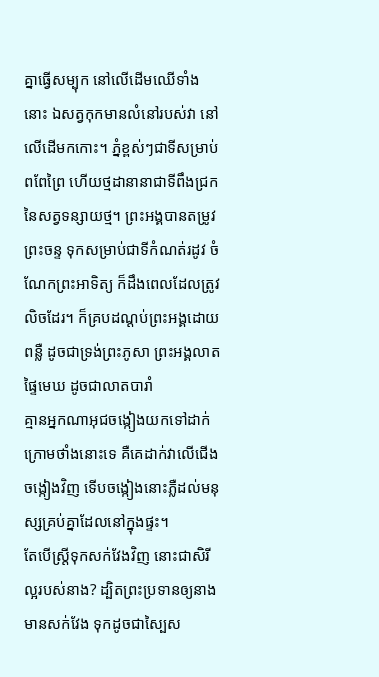គ្នាធ្វើសម្បុក នៅលើដើមឈើទាំងនោះ ឯសត្វកុកមានលំនៅរបស់វា នៅលើដើមកកោះ។ ភ្នំខ្ពស់ៗជាទីសម្រាប់ពពែព្រៃ ហើយថ្មដានានាជាទីពឹងជ្រក នៃសត្វទន្សាយថ្ម។ ព្រះអង្គបានតម្រូវព្រះចន្ទ ទុកសម្រាប់ជាទីកំណត់រដូវ ចំណែកព្រះអាទិត្យ ក៏ដឹងពេលដែលត្រូវលិចដែរ។ ក៏គ្របដណ្ដប់ព្រះអង្គដោយពន្លឺ ដូចជាទ្រង់ព្រះភូសា ព្រះអង្គលាតផ្ទៃមេឃ ដូចជាលាតបារាំ
គ្មានអ្នកណាអុជចង្កៀងយកទៅដាក់ក្រោមថាំងនោះទេ គឺគេដាក់វាលើជើងចង្កៀងវិញ ទើបចង្កៀងនោះភ្លឺដល់មនុស្សគ្រប់គ្នាដែលនៅក្នុងផ្ទះ។
តែបើស្ត្រីទុកសក់វែងវិញ នោះជាសិរីល្អរបស់នាង? ដ្បិតព្រះប្រទានឲ្យនាងមានសក់វែង ទុកដូចជាស្បៃស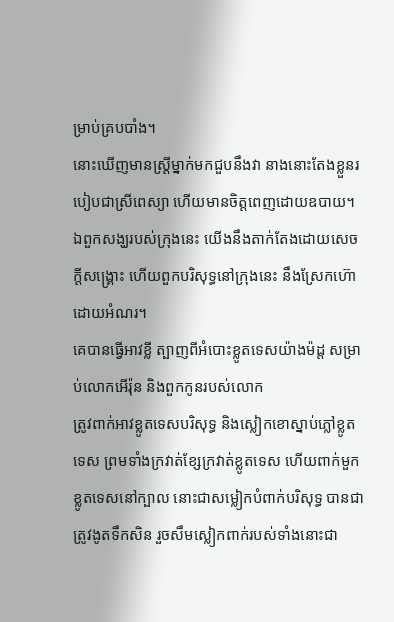ម្រាប់គ្របបាំង។
នោះឃើញមានស្ត្រីម្នាក់មកជួបនឹងវា នាងនោះតែងខ្លួនរបៀបជាស្រីពេស្យា ហើយមានចិត្តពេញដោយឧបាយ។
ឯពួកសង្ឃរបស់ក្រុងនេះ យើងនឹងតាក់តែងដោយសេចក្ដីសង្គ្រោះ ហើយពួកបរិសុទ្ធនៅក្រុងនេះ នឹងស្រែកហ៊ោដោយអំណរ។
គេបានធ្វើអាវខ្លី ត្បាញពីអំបោះខ្លូតទេសយ៉ាងម៉ដ្ត សម្រាប់លោកអើរ៉ុន និងពួកកូនរបស់លោក
ត្រូវពាក់អាវខ្លូតទេសបរិសុទ្ធ និងស្លៀកខោស្នាប់ភ្លៅខ្លូតទេស ព្រមទាំងក្រវាត់ខ្សែក្រវាត់ខ្លូតទេស ហើយពាក់មួកខ្លូតទេសនៅក្បាល នោះជាសម្លៀកបំពាក់បរិសុទ្ធ បានជាត្រូវងូតទឹកសិន រួចសឹមស្លៀកពាក់របស់ទាំងនោះជា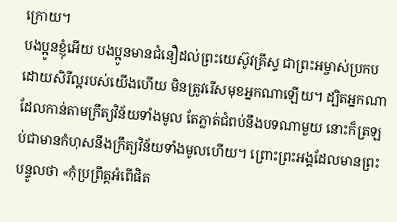ក្រោយ។
បងប្អូនខ្ញុំអើយ បងប្អូនមានជំនឿដល់ព្រះយេស៊ូវគ្រីស្ទ ជាព្រះអម្ចាស់ប្រកបដោយសិរីល្អរបស់យើងហើយ មិនត្រូវរើសមុខអ្នកណាឡើយ។ ដ្បិតអ្នកណាដែលកាន់តាមក្រឹត្យវិន័យទាំងមូល តែភ្លាត់ជំពប់នឹងបទណាមួយ នោះក៏ត្រឡប់ជាមានកំហុសនឹងក្រឹត្យវិន័យទាំងមូលហើយ។ ព្រោះព្រះអង្គដែលមានព្រះបន្ទូលថា «កុំប្រព្រឹត្តអំពើផិត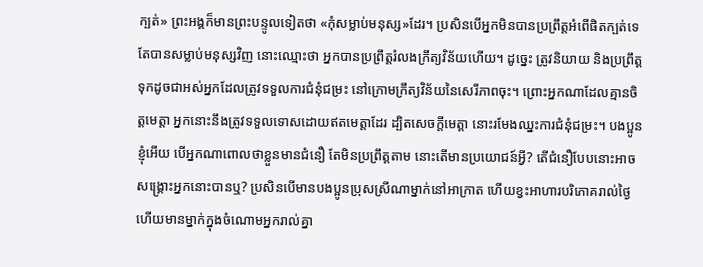ក្បត់» ព្រះអង្គក៏មានព្រះបន្ទូលទៀតថា «កុំសម្លាប់មនុស្ស»ដែរ។ ប្រសិនបើអ្នកមិនបានប្រព្រឹត្តអំពើផិតក្បត់ទេ តែបានសម្លាប់មនុស្សវិញ នោះឈ្មោះថា អ្នកបានប្រព្រឹត្តរំលងក្រឹត្យវិន័យហើយ។ ដូច្នេះ ត្រូវនិយាយ និងប្រព្រឹត្តទុកដូចជាអស់អ្នកដែលត្រូវទទួលការជំនុំជម្រះ នៅក្រោមក្រឹត្យវិន័យនៃសេរីភាពចុះ។ ព្រោះអ្នកណាដែលគ្មានចិត្តមេត្តា អ្នកនោះនឹងត្រូវទទួលទោសដោយឥតមេត្តាដែរ ដ្បិតសេចក្តីមេត្តា នោះរមែងឈ្នះការជំនុំជម្រះ។ បងប្អូនខ្ញុំអើយ បើអ្នកណាពោលថាខ្លួនមានជំនឿ តែមិនប្រព្រឹត្តតាម នោះតើមានប្រយោជន៍អ្វី? តើជំនឿបែបនោះអាចសង្គ្រោះអ្នកនោះបានឬ? ប្រសិនបើមានបងប្អូនប្រុសស្រីណាម្នាក់នៅអាក្រាត ហើយខ្វះអាហារបរិភោគរាល់ថ្ងៃ ហើយមានម្នាក់ក្នុងចំណោមអ្នករាល់គ្នា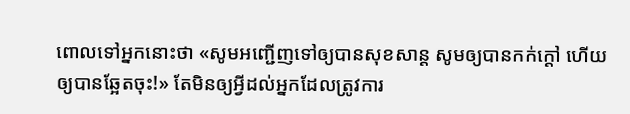ពោលទៅអ្នកនោះថា «សូមអញ្ជើញទៅឲ្យបានសុខសាន្ត សូមឲ្យបានកក់ក្តៅ ហើយឲ្យបានឆ្អែតចុះ!» តែមិនឲ្យអ្វីដល់អ្នកដែលត្រូវការ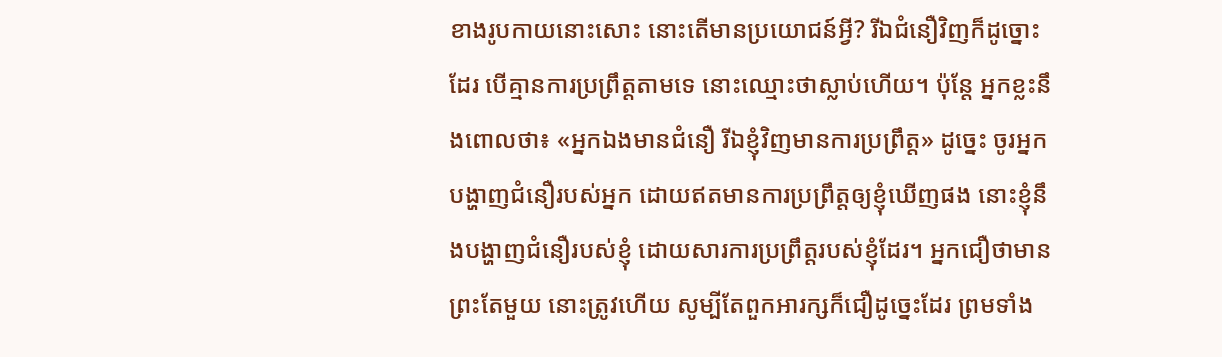ខាងរូបកាយនោះសោះ នោះតើមានប្រយោជន៍អ្វី? រីឯជំនឿវិញក៏ដូច្នោះដែរ បើគ្មានការប្រព្រឹត្តតាមទេ នោះឈ្មោះថាស្លាប់ហើយ។ ប៉ុន្តែ អ្នកខ្លះនឹងពោលថា៖ «អ្នកឯងមានជំនឿ រីឯខ្ញុំវិញមានការប្រព្រឹត្ត» ដូច្នេះ ចូរអ្នកបង្ហាញជំនឿរបស់អ្នក ដោយឥតមានការប្រព្រឹត្តឲ្យខ្ញុំឃើញផង នោះខ្ញុំនឹងបង្ហាញជំនឿរបស់ខ្ញុំ ដោយសារការប្រព្រឹត្តរបស់ខ្ញុំដែរ។ អ្នកជឿថាមានព្រះតែមួយ នោះត្រូវហើយ សូម្បីតែពួកអារក្សក៏ជឿដូច្នេះដែរ ព្រមទាំង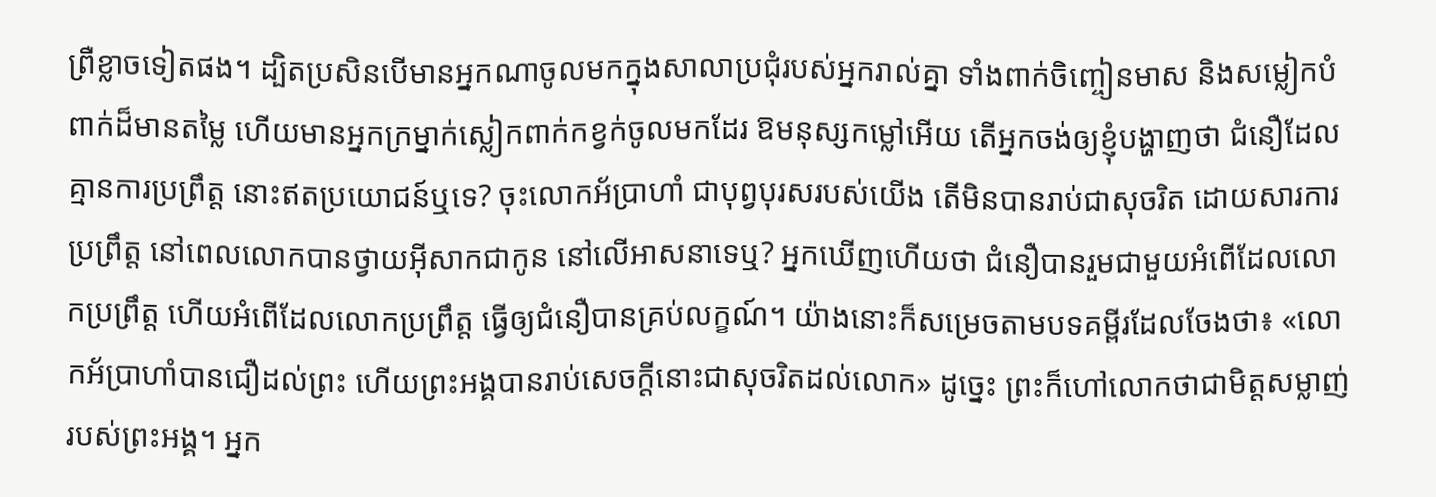ព្រឺខ្លាចទៀតផង។ ដ្បិតប្រសិនបើមានអ្នកណាចូលមកក្នុងសាលាប្រជុំរបស់អ្នករាល់គ្នា ទាំងពាក់ចិញ្ចៀនមាស និងសម្លៀកបំពាក់ដ៏មានតម្លៃ ហើយមានអ្នកក្រម្នាក់ស្លៀកពាក់កខ្វក់ចូលមកដែរ ឱមនុស្សកម្លៅអើយ តើអ្នកចង់ឲ្យខ្ញុំបង្ហាញថា ជំនឿដែលគ្មានការប្រព្រឹត្ត នោះឥតប្រយោជន៍ឬទេ? ចុះលោកអ័ប្រាហាំ ជាបុព្វបុរសរបស់យើង តើមិនបានរាប់ជាសុចរិត ដោយសារការប្រព្រឹត្ត នៅពេលលោកបានថ្វាយអ៊ីសាកជាកូន នៅលើអាសនាទេឬ? អ្នកឃើញហើយថា ជំនឿបានរួមជាមួយអំពើដែលលោកប្រព្រឹត្ត ហើយអំពើដែលលោកប្រព្រឹត្ត ធ្វើឲ្យជំនឿបានគ្រប់លក្ខណ៍។ យ៉ាងនោះក៏សម្រេចតាមបទគម្ពីរដែលចែងថា៖ «លោកអ័ប្រាហាំបានជឿដល់ព្រះ ហើយព្រះអង្គបានរាប់សេចក្តីនោះជាសុចរិតដល់លោក» ដូច្នេះ ព្រះក៏ហៅលោកថាជាមិត្តសម្លាញ់របស់ព្រះអង្គ។ អ្នក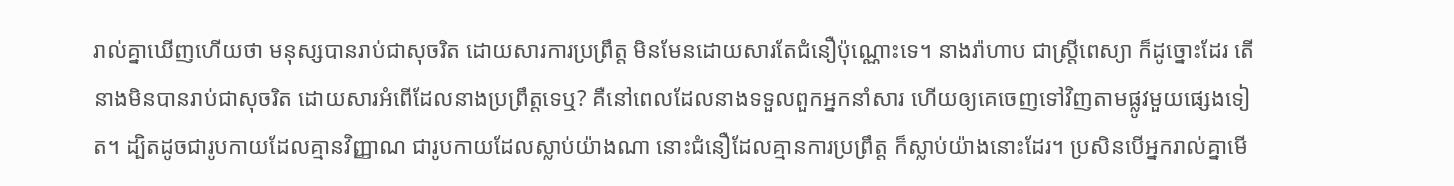រាល់គ្នាឃើញហើយថា មនុស្សបានរាប់ជាសុចរិត ដោយសារការប្រព្រឹត្ត មិនមែនដោយសារតែជំនឿប៉ុណ្ណោះទេ។ នាងរ៉ាហាប ជាស្ត្រីពេស្យា ក៏ដូច្នោះដែរ តើនាងមិនបានរាប់ជាសុចរិត ដោយសារអំពើដែលនាងប្រព្រឹត្តទេឬ? គឺនៅពេលដែលនាងទទួលពួកអ្នកនាំសារ ហើយឲ្យគេចេញទៅវិញតាមផ្លូវមួយផ្សេងទៀត។ ដ្បិតដូចជារូបកាយដែលគ្មានវិញ្ញាណ ជារូបកាយដែលស្លាប់យ៉ាងណា នោះជំនឿដែលគ្មានការប្រព្រឹត្ត ក៏ស្លាប់យ៉ាងនោះដែរ។ ប្រសិនបើអ្នករាល់គ្នាមើ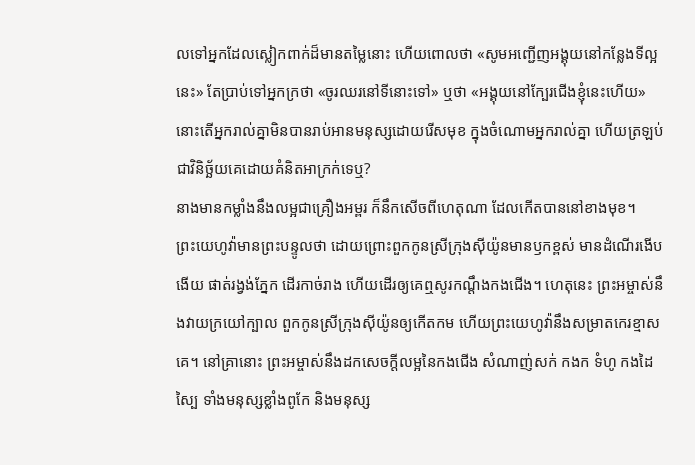លទៅអ្នកដែលស្លៀកពាក់ដ៏មានតម្លៃនោះ ហើយពោលថា «សូមអញ្ជើញអង្គុយនៅកន្លែងទីល្អនេះ» តែប្រាប់ទៅអ្នកក្រថា «ចូរឈរនៅទីនោះទៅ» ឬថា «អង្គុយនៅក្បែរជើងខ្ញុំនេះហើយ» នោះតើអ្នករាល់គ្នាមិនបានរាប់អានមនុស្សដោយរើសមុខ ក្នុងចំណោមអ្នករាល់គ្នា ហើយត្រឡប់ជាវិនិច្ឆ័យគេដោយគំនិតអាក្រក់ទេឬ?
នាងមានកម្លាំងនឹងលម្អជាគ្រឿងអម្ពរ ក៏នឹកសើចពីហេតុណា ដែលកើតបាននៅខាងមុខ។
ព្រះយេហូវ៉ាមានព្រះបន្ទូលថា ដោយព្រោះពួកកូនស្រីក្រុងស៊ីយ៉ូនមានឫកខ្ពស់ មានដំណើរងើបងើយ ផាត់រង្វង់ភ្នែក ដើរកាច់រាង ហើយដើរឲ្យគេឮសូរកណ្ដឹងកងជើង។ ហេតុនេះ ព្រះអម្ចាស់នឹងវាយក្រយៅក្បាល ពួកកូនស្រីក្រុងស៊ីយ៉ូនឲ្យកើតកម ហើយព្រះយេហូវ៉ានឹងសម្រាតកេរខ្មាសគេ។ នៅគ្រានោះ ព្រះអម្ចាស់នឹងដកសេចក្ដីលម្អនៃកងជើង សំណាញ់សក់ កងក ទំហូ កងដៃ ស្បៃ ទាំងមនុស្សខ្លាំងពូកែ និងមនុស្ស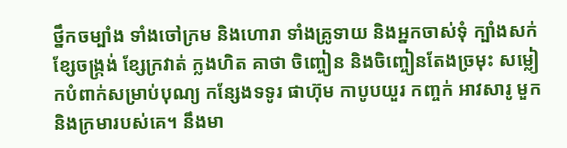ថ្នឹកចម្បាំង ទាំងចៅក្រម និងហោរា ទាំងគ្រូទាយ និងអ្នកចាស់ទុំ ក្បាំងសក់ ខ្សែចង្ក្រង់ ខ្សែក្រវាត់ ក្លងហិត គាថា ចិញ្ចៀន និងចិញ្ចៀនតែងច្រមុះ សម្លៀកបំពាក់សម្រាប់បុណ្យ កន្សែងទទូរ ផាហ៊ុម កាបូបយួរ កញ្ចក់ អាវសារូ មួក និងក្រមារបស់គេ។ នឹងមា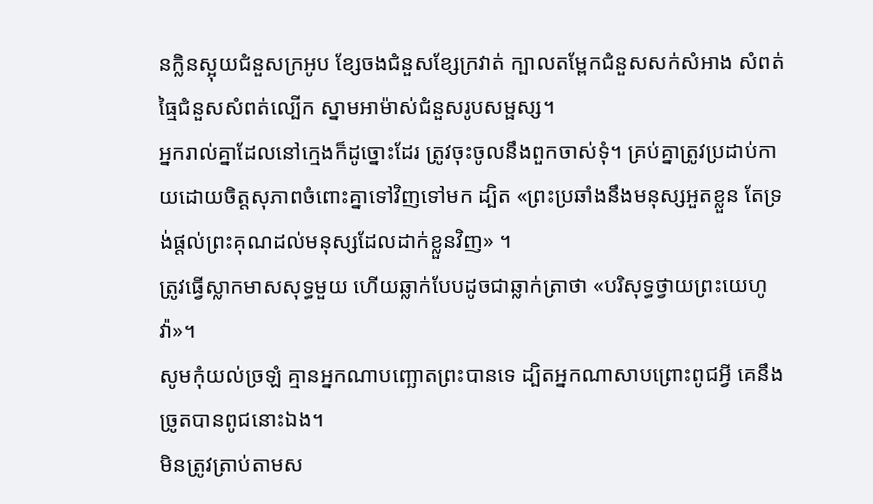នក្លិនស្អុយជំនួសក្រអូប ខ្សែចងជំនួសខ្សែក្រវាត់ ក្បាលតម្ពែកជំនួសសក់សំអាង សំពត់ធ្មៃជំនួសសំពត់ល្បើក ស្នាមអាម៉ាស់ជំនួសរូបសម្ផស្ស។
អ្នករាល់គ្នាដែលនៅក្មេងក៏ដូច្នោះដែរ ត្រូវចុះចូលនឹងពួកចាស់ទុំ។ គ្រប់គ្នាត្រូវប្រដាប់កាយដោយចិត្តសុភាពចំពោះគ្នាទៅវិញទៅមក ដ្បិត «ព្រះប្រឆាំងនឹងមនុស្សអួតខ្លួន តែទ្រង់ផ្តល់ព្រះគុណដល់មនុស្សដែលដាក់ខ្លួនវិញ» ។
ត្រូវធ្វើស្លាកមាសសុទ្ធមួយ ហើយឆ្លាក់បែបដូចជាឆ្លាក់ត្រាថា «បរិសុទ្ធថ្វាយព្រះយេហូវ៉ា»។
សូមកុំយល់ច្រឡំ គ្មានអ្នកណាបញ្ឆោតព្រះបានទេ ដ្បិតអ្នកណាសាបព្រោះពូជអ្វី គេនឹងច្រូតបានពូជនោះឯង។
មិនត្រូវត្រាប់តាមស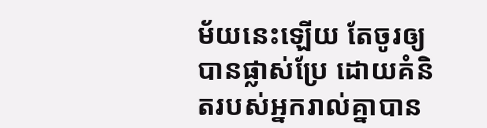ម័យនេះឡើយ តែចូរឲ្យបានផ្លាស់ប្រែ ដោយគំនិតរបស់អ្នករាល់គ្នាបាន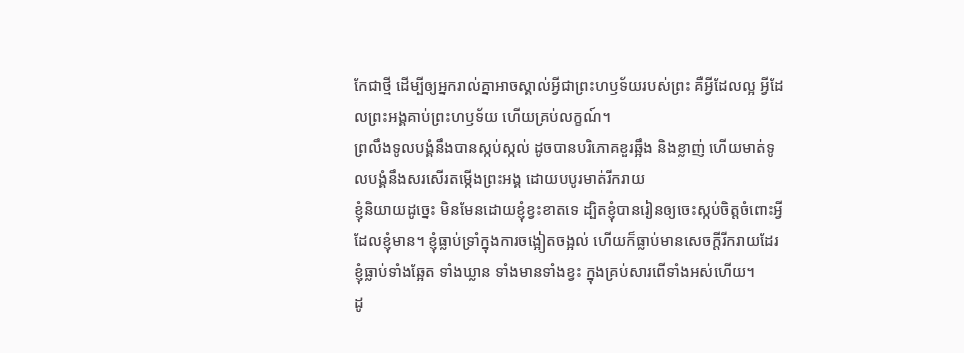កែជាថ្មី ដើម្បីឲ្យអ្នករាល់គ្នាអាចស្គាល់អ្វីជាព្រះហឫទ័យរបស់ព្រះ គឺអ្វីដែលល្អ អ្វីដែលព្រះអង្គគាប់ព្រះហឫទ័យ ហើយគ្រប់លក្ខណ៍។
ព្រលឹងទូលបង្គំនឹងបានស្កប់ស្កល់ ដូចបានបរិភោគខួរឆ្អឹង និងខ្លាញ់ ហើយមាត់ទូលបង្គំនឹងសរសើរតម្កើងព្រះអង្គ ដោយបបូរមាត់រីករាយ
ខ្ញុំនិយាយដូច្នេះ មិនមែនដោយខ្ញុំខ្វះខាតទេ ដ្បិតខ្ញុំបានរៀនឲ្យចេះស្កប់ចិត្តចំពោះអ្វីដែលខ្ញុំមាន។ ខ្ញុំធ្លាប់ទ្រាំក្នុងការចង្អៀតចង្អល់ ហើយក៏ធ្លាប់មានសេចក្ដីរីករាយដែរ ខ្ញុំធ្លាប់ទាំងឆ្អែត ទាំងឃ្លាន ទាំងមានទាំងខ្វះ ក្នុងគ្រប់សារពើទាំងអស់ហើយ។
ដូ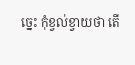ច្នេះ កុំខ្វល់ខ្វាយថា តើ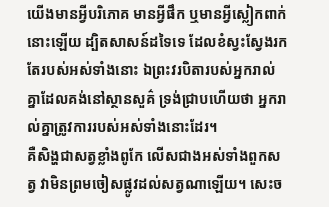យើងមានអ្វីបរិភោគ មានអ្វីផឹក ឬមានអ្វីស្លៀកពាក់នោះឡើយ ដ្បិតសាសន៍ដទៃទេ ដែលខំស្វះស្វែងរកតែរបស់អស់ទាំងនោះ ឯព្រះវរបិតារបស់អ្នករាល់គ្នាដែលគង់នៅស្ថានសួគ៌ ទ្រង់ជ្រាបហើយថា អ្នករាល់គ្នាត្រូវការរបស់អស់ទាំងនោះដែរ។
គឺសិង្ហជាសត្វខ្លាំងពូកែ លើសជាងអស់ទាំងពួកសត្វ វាមិនព្រមចៀសផ្លូវដល់សត្វណាឡើយ។ សេះច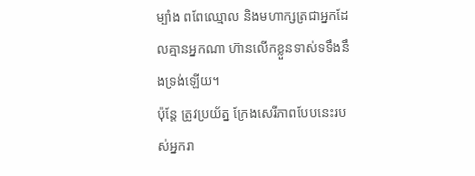ម្បាំង ពពែឈ្មោល និងមហាក្សត្រជាអ្នកដែលគ្មានអ្នកណា ហ៊ានលើកខ្លួនទាស់ទទឹងនឹងទ្រង់ឡើយ។
ប៉ុន្តែ ត្រូវប្រយ័ត្ន ក្រែងសេរីភាពបែបនេះរបស់អ្នករា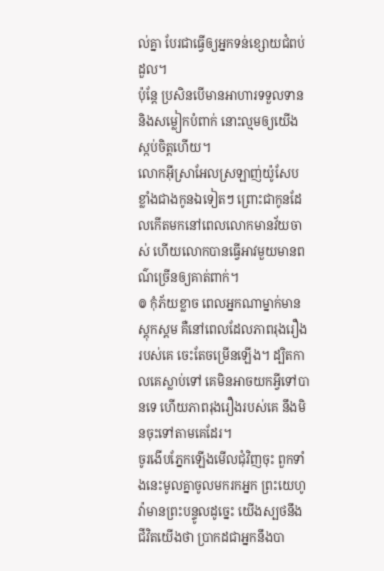ល់គ្នា បែរជាធ្វើឲ្យអ្នកទន់ខ្សោយជំពប់ដួល។
ប៉ុន្ដែ ប្រសិនបើមានអាហារទទួលទាន និងសម្លៀកបំពាក់ នោះល្មមឲ្យយើងស្កប់ចិត្តហើយ។
លោកអ៊ីស្រាអែលស្រឡាញ់យ៉ូសែបខ្លាំងជាងកូនឯទៀតៗ ព្រោះជាកូនដែលកើតមកនៅពេលលោកមានវ័យចាស់ ហើយលោកបានធ្វើអាវមួយមានពណ៌ច្រើនឲ្យគាត់ពាក់។
៙ កុំភ័យខ្លាច ពេលអ្នកណាម្នាក់មានស្ដុកស្ដម គឺនៅពេលដែលភាពរុងរឿងរបស់គេ ចេះតែចម្រើនឡើង។ ដ្បិតកាលគេស្លាប់ទៅ គេមិនអាចយកអ្វីទៅបានទេ ហើយភាពរុងរឿងរបស់គេ នឹងមិនចុះទៅតាមគេដែរ។
ចូរងើបភ្នែកឡើងមើលជុំវិញចុះ ពួកទាំងនេះមូលគ្នាចូលមករកអ្នក ព្រះយេហូវ៉ាមានព្រះបន្ទូលដូច្នេះ យើងស្បថនឹងជីវិតយើងថា ប្រាកដជាអ្នកនឹងបា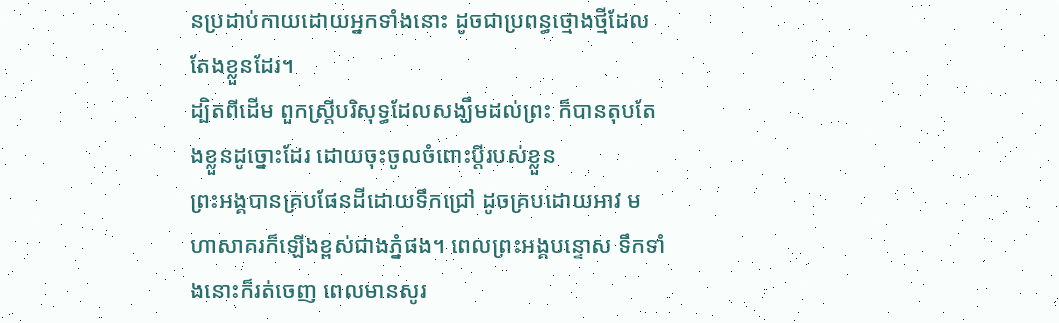នប្រដាប់កាយដោយអ្នកទាំងនោះ ដូចជាប្រពន្ធថ្មោងថ្មីដែលតែងខ្លួនដែរ។
ដ្បិតពីដើម ពួកស្រ្តីបរិសុទ្ធដែលសង្ឃឹមដល់ព្រះ ក៏បានតុបតែងខ្លួនដូច្នោះដែរ ដោយចុះចូលចំពោះប្តីរបស់ខ្លួន
ព្រះអង្គបានគ្របផែនដីដោយទឹកជ្រៅ ដូចគ្របដោយអាវ មហាសាគរក៏ឡើងខ្ពស់ជាងភ្នំផង។ ពេលព្រះអង្គបន្ទោស ទឹកទាំងនោះក៏រត់ចេញ ពេលមានសូរ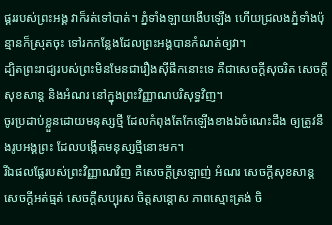ផ្គររបស់ព្រះអង្គ វាក៏រត់ទៅបាត់។ ភ្នំទាំងឡាយងើបឡើង ហើយជ្រលងភ្នំទាំងប៉ុន្មានក៏ស្រុតចុះ ទៅរកកន្លែងដែលព្រះអង្គបានកំណត់ឲ្យវា។
ដ្បិតព្រះរាជ្យរបស់ព្រះមិនមែនជារឿងស៊ីផឹកនោះទេ គឺជាសេចក្តីសុចរិត សេចក្តីសុខសាន្ត និងអំណរ នៅក្នុងព្រះវិញ្ញាណបរិសុទ្ធវិញ។
ចូរប្រដាប់ខ្លួនដោយមនុស្សថ្មី ដែលកំពុងតែកែឡើងខាងឯចំណេះដឹង ឲ្យត្រូវនឹងរូបអង្គព្រះ ដែលបង្កើតមនុស្សថ្មីនោះមក។
រីឯផលផ្លែរបស់ព្រះវិញ្ញាណវិញ គឺសេចក្ដីស្រឡាញ់ អំណរ សេចក្ដីសុខសាន្ត សេចក្ដីអត់ធ្មត់ សេចក្ដីសប្បុរស ចិត្តសន្ដោស ភាពស្មោះត្រង់ ចិ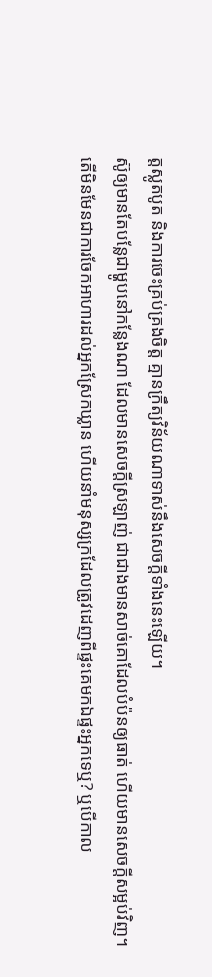ត្តស្លូតបូត និងការចេះគ្រប់គ្រងចិត្ត គ្មានក្រឹត្យវិន័យណាទាស់នឹងសេចក្ដីទាំងនេះឡើយ។
ស៊ូឲ្យមានតែបន្លែជាម្ហូបនៅកន្លែងណា ដែលមានសេចក្ដីស្រឡាញ់ ជាជាងមានសាច់គោដែលបំប៉នឲ្យធាត់ ហើយមានសេចក្ដីសម្អប់វិញ។
តើមិនមែនជាការចែកអាហារដល់អ្នកស្រែកឃ្លាន ហើយនាំមនុស្សក្រដែលត្រូវដេញពីផ្ទះគេមកឯផ្ទះអ្នកទេឬ? ឬបើកាល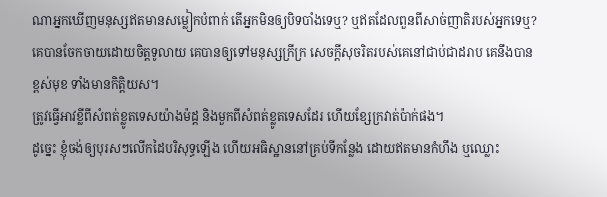ណាអ្នកឃើញមនុស្សឥតមានសម្លៀកបំពាក់ តើអ្នកមិនឲ្យបិទបាំងទេឬ? ឬឥតដែលពួនពីសាច់ញាតិរបស់អ្នកទេឬ?
គេបានចែកចាយដោយចិត្តទូលាយ គេបានឲ្យទៅមនុស្សក្រីក្រ សេចក្ដីសុចរិតរបស់គេនៅជាប់ជាដរាប គេនឹងបានខ្ពស់មុខ ទាំងមានកិត្តិយស។
ត្រូវធ្វើអាវខ្លីពីសំពត់ខ្លូតទេសយ៉ាងម៉ដ្ត និងមួកពីសំពត់ខ្លូតទេសដែរ ហើយខ្សែក្រវាត់ប៉ាក់ផង។
ដូច្នេះ ខ្ញុំចង់ឲ្យបុរសៗលើកដៃបរិសុទ្ធឡើង ហើយអធិស្ឋាននៅគ្រប់ទីកន្លែង ដោយឥតមានកំហឹង ឬឈ្លោះ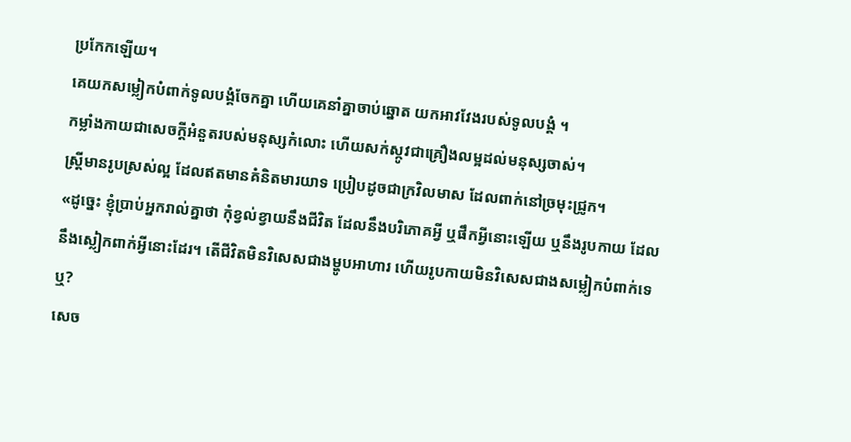ប្រកែកឡើយ។
គេយកសម្លៀកបំពាក់ទូលបង្គំចែកគ្នា ហើយគេនាំគ្នាចាប់ឆ្នោត យកអាវវែងរបស់ទូលបង្គំ ។
កម្លាំងកាយជាសេចក្ដីអំនួតរបស់មនុស្សកំលោះ ហើយសក់ស្កូវជាគ្រឿងលម្អដល់មនុស្សចាស់។
ស្ត្រីមានរូបស្រស់ល្អ ដែលឥតមានគំនិតមារយាទ ប្រៀបដូចជាក្រវិលមាស ដែលពាក់នៅច្រមុះជ្រូក។
«ដូច្នេះ ខ្ញុំប្រាប់អ្នករាល់គ្នាថា កុំខ្វល់ខ្វាយនឹងជីវិត ដែលនឹងបរិភោគអ្វី ឬផឹកអ្វីនោះឡើយ ឬនឹងរូបកាយ ដែលនឹងស្លៀកពាក់អ្វីនោះដែរ។ តើជីវិតមិនវិសេសជាងម្ហូបអាហារ ហើយរូបកាយមិនវិសេសជាងសម្លៀកបំពាក់ទេឬ?
សេច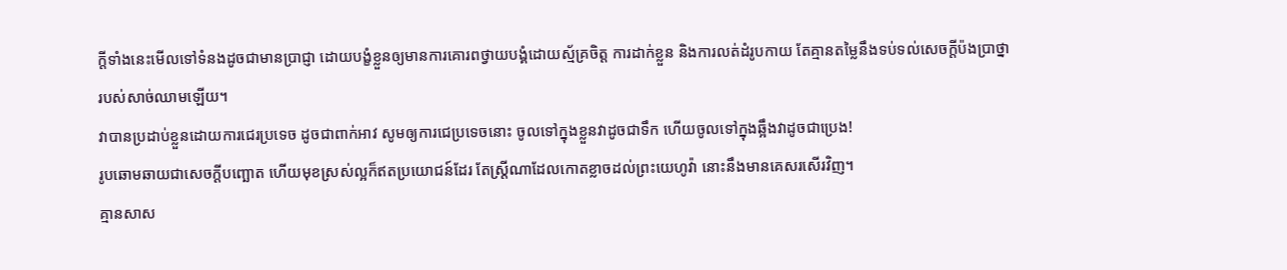ក្តីទាំងនេះមើលទៅទំនងដូចជាមានប្រាជ្ញា ដោយបង្ខំខ្លួនឲ្យមានការគោរពថ្វាយបង្គំដោយស្ម័គ្រចិត្ត ការដាក់ខ្លួន និងការលត់ដំរូបកាយ តែគ្មានតម្លៃនឹងទប់ទល់សេចក្តីប៉ងប្រាថ្នារបស់សាច់ឈាមឡើយ។
វាបានប្រដាប់ខ្លួនដោយការជេរប្រទេច ដូចជាពាក់អាវ សូមឲ្យការជេប្រទេចនោះ ចូលទៅក្នុងខ្លួនវាដូចជាទឹក ហើយចូលទៅក្នុងឆ្អឹងវាដូចជាប្រេង!
រូបឆោមឆាយជាសេចក្ដីបញ្ឆោត ហើយមុខស្រស់ល្អក៏ឥតប្រយោជន៍ដែរ តែស្ត្រីណាដែលកោតខ្លាចដល់ព្រះយេហូវ៉ា នោះនឹងមានគេសរសើរវិញ។
គ្មានសាស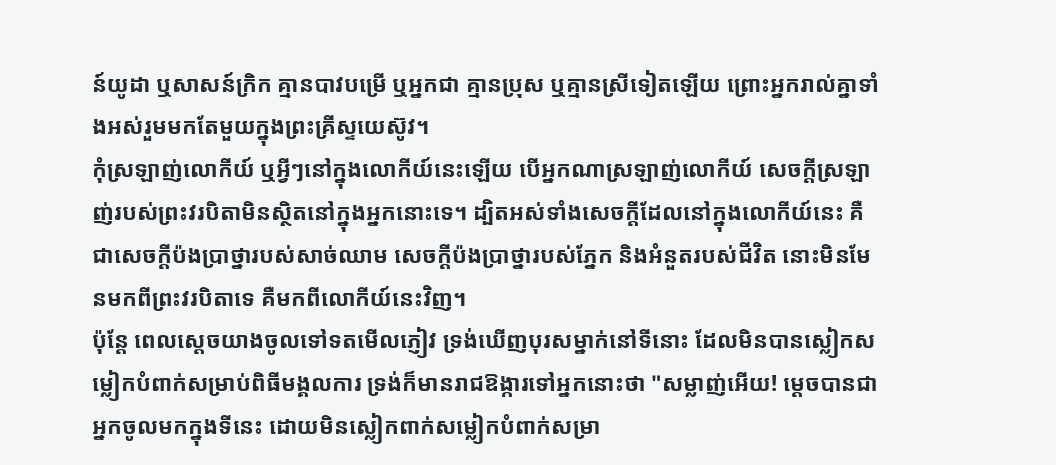ន៍យូដា ឬសាសន៍ក្រិក គ្មានបាវបម្រើ ឬអ្នកជា គ្មានប្រុស ឬគ្មានស្រីទៀតឡើយ ព្រោះអ្នករាល់គ្នាទាំងអស់រួមមកតែមួយក្នុងព្រះគ្រីស្ទយេស៊ូវ។
កុំស្រឡាញ់លោកីយ៍ ឬអ្វីៗនៅក្នុងលោកីយ៍នេះឡើយ បើអ្នកណាស្រឡាញ់លោកីយ៍ សេចក្ដីស្រឡាញ់របស់ព្រះវរបិតាមិនស្ថិតនៅក្នុងអ្នកនោះទេ។ ដ្បិតអស់ទាំងសេចក្ដីដែលនៅក្នុងលោកីយ៍នេះ គឺជាសេចក្ដីប៉ងប្រាថ្នារបស់សាច់ឈាម សេចក្ដីប៉ងប្រាថ្នារបស់ភ្នែក និងអំនួតរបស់ជីវិត នោះមិនមែនមកពីព្រះវរបិតាទេ គឺមកពីលោកីយ៍នេះវិញ។
ប៉ុន្តែ ពេលស្តេចយាងចូលទៅទតមើលភ្ញៀវ ទ្រង់ឃើញបុរសម្នាក់នៅទីនោះ ដែលមិនបានស្លៀកសម្លៀកបំពាក់សម្រាប់ពិធីមង្គលការ ទ្រង់ក៏មានរាជឱង្ការទៅអ្នកនោះថា "សម្លាញ់អើយ! ម្តេចបានជាអ្នកចូលមកក្នុងទីនេះ ដោយមិនស្លៀកពាក់សម្លៀកបំពាក់សម្រា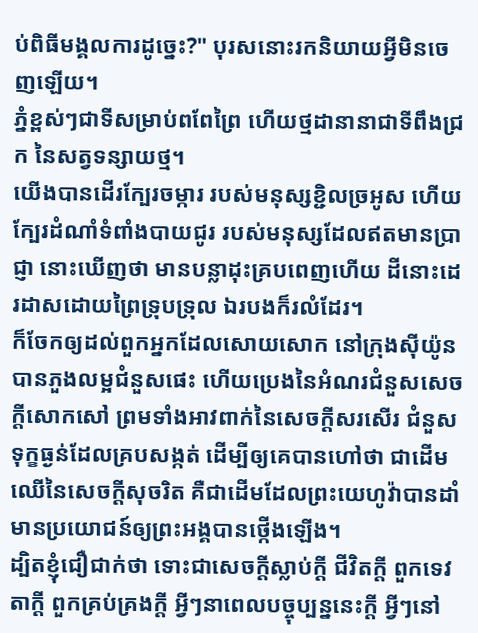ប់ពិធីមង្គលការដូច្នេះ?" បុរសនោះរកនិយាយអ្វីមិនចេញឡើយ។
ភ្នំខ្ពស់ៗជាទីសម្រាប់ពពែព្រៃ ហើយថ្មដានានាជាទីពឹងជ្រក នៃសត្វទន្សាយថ្ម។
យើងបានដើរក្បែរចម្ការ របស់មនុស្សខ្ជិលច្រអូស ហើយក្បែរដំណាំទំពាំងបាយជូរ របស់មនុស្សដែលឥតមានប្រាជ្ញា នោះឃើញថា មានបន្លាដុះគ្របពេញហើយ ដីនោះដេរដាសដោយព្រៃទ្រុបទ្រុល ឯរបងក៏រលំដែរ។
ក៏ចែកឲ្យដល់ពួកអ្នកដែលសោយសោក នៅក្រុងស៊ីយ៉ូនបានភួងលម្អជំនួសផេះ ហើយប្រេងនៃអំណរជំនួសសេចក្ដីសោកសៅ ព្រមទាំងអាវពាក់នៃសេចក្ដីសរសើរ ជំនួសទុក្ខធ្ងន់ដែលគ្របសង្កត់ ដើម្បីឲ្យគេបានហៅថា ជាដើមឈើនៃសេចក្ដីសុចរិត គឺជាដើមដែលព្រះយេហូវ៉ាបានដាំ មានប្រយោជន៍ឲ្យព្រះអង្គបានថ្កើងឡើង។
ដ្បិតខ្ញុំជឿជាក់ថា ទោះជាសេចក្ដីស្លាប់ក្ដី ជីវិតក្ដី ពួកទេវតាក្ដី ពួកគ្រប់គ្រងក្ដី អ្វីៗនាពេលបច្ចុប្បន្ននេះក្ដី អ្វីៗនៅ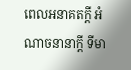ពេលអនាគតក្ដី អំណាចនានាក្ដី ទីមា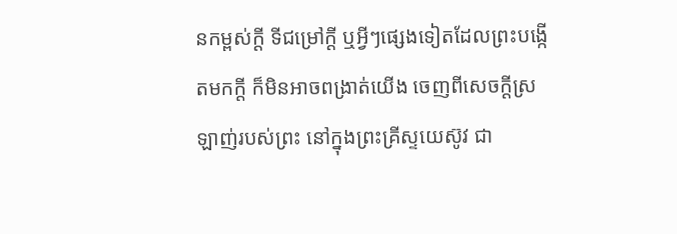នកម្ពស់ក្ដី ទីជម្រៅក្ដី ឬអ្វីៗផ្សេងទៀតដែលព្រះបង្កើតមកក្តី ក៏មិនអាចពង្រាត់យើង ចេញពីសេចក្តីស្រឡាញ់របស់ព្រះ នៅក្នុងព្រះគ្រីស្ទយេស៊ូវ ជា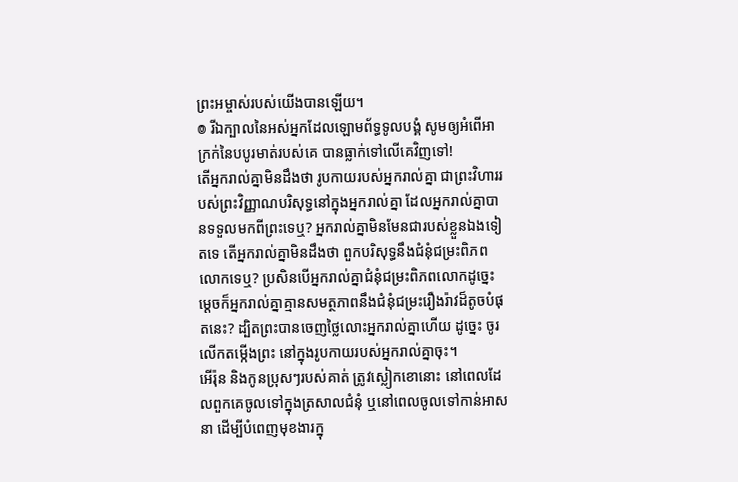ព្រះអម្ចាស់របស់យើងបានឡើយ។
៙ រីឯក្បាលនៃអស់អ្នកដែលឡោមព័ទ្ធទូលបង្គំ សូមឲ្យអំពើអាក្រក់នៃបបូរមាត់របស់គេ បានធ្លាក់ទៅលើគេវិញទៅ!
តើអ្នករាល់គ្នាមិនដឹងថា រូបកាយរបស់អ្នករាល់គ្នា ជាព្រះវិហាររបស់ព្រះវិញ្ញាណបរិសុទ្ធនៅក្នុងអ្នករាល់គ្នា ដែលអ្នករាល់គ្នាបានទទួលមកពីព្រះទេឬ? អ្នករាល់គ្នាមិនមែនជារបស់ខ្លួនឯងទៀតទេ តើអ្នករាល់គ្នាមិនដឹងថា ពួកបរិសុទ្ធនឹងជំនុំជម្រះពិភពលោកទេឬ? ប្រសិនបើអ្នករាល់គ្នាជំនុំជម្រះពិភពលោកដូច្នេះ ម្ដេចក៏អ្នករាល់គ្នាគ្មានសមត្ថភាពនឹងជំនុំជម្រះរឿងរ៉ាវដ៏តូចបំផុតនេះ? ដ្បិតព្រះបានចេញថ្លៃលោះអ្នករាល់គ្នាហើយ ដូច្នេះ ចូរលើកតម្កើងព្រះ នៅក្នុងរូបកាយរបស់អ្នករាល់គ្នាចុះ។
អើរ៉ុន និងកូនប្រុសៗរបស់គាត់ ត្រូវស្លៀកខោនោះ នៅពេលដែលពួកគេចូលទៅក្នុងត្រសាលជំនុំ ឬនៅពេលចូលទៅកាន់អាសនា ដើម្បីបំពេញមុខងារក្នុ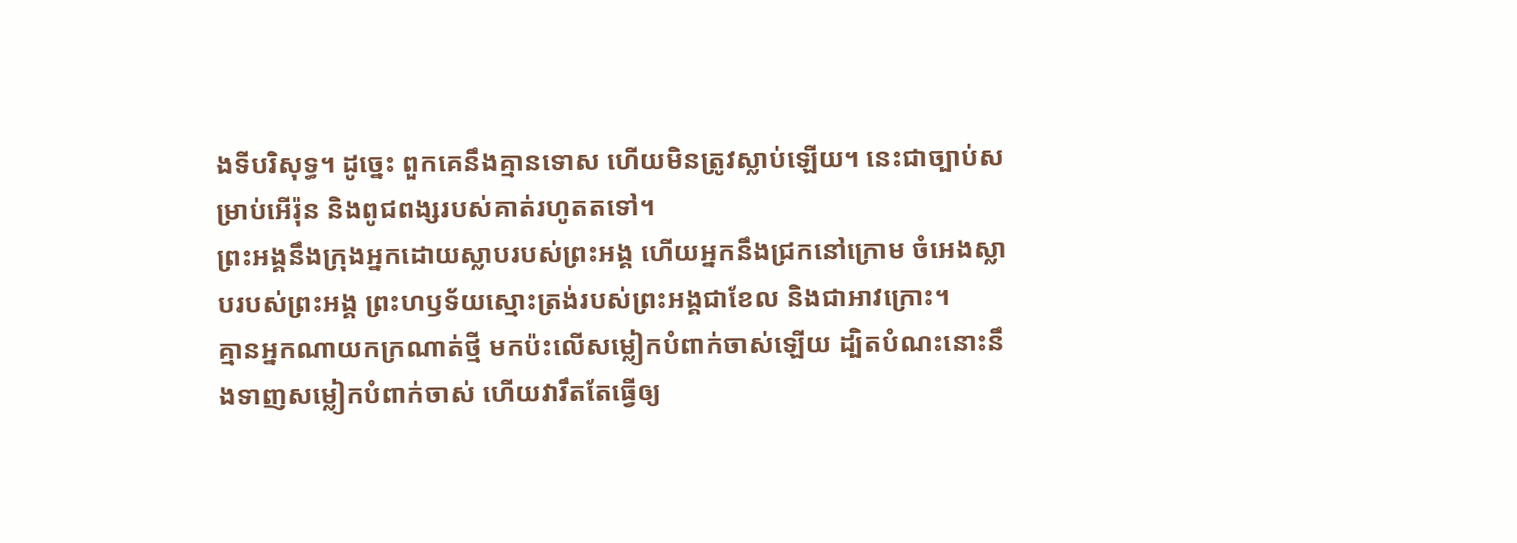ងទីបរិសុទ្ធ។ ដូច្នេះ ពួកគេនឹងគ្មានទោស ហើយមិនត្រូវស្លាប់ឡើយ។ នេះជាច្បាប់សម្រាប់អើរ៉ុន និងពូជពង្សរបស់គាត់រហូតតទៅ។
ព្រះអង្គនឹងក្រុងអ្នកដោយស្លាបរបស់ព្រះអង្គ ហើយអ្នកនឹងជ្រកនៅក្រោម ចំអេងស្លាបរបស់ព្រះអង្គ ព្រះហឫទ័យស្មោះត្រង់របស់ព្រះអង្គជាខែល និងជាអាវក្រោះ។
គ្មានអ្នកណាយកក្រណាត់ថ្មី មកប៉ះលើសម្លៀកបំពាក់ចាស់ឡើយ ដ្បិតបំណះនោះនឹងទាញសម្លៀកបំពាក់ចាស់ ហើយវារឹតតែធ្វើឲ្យ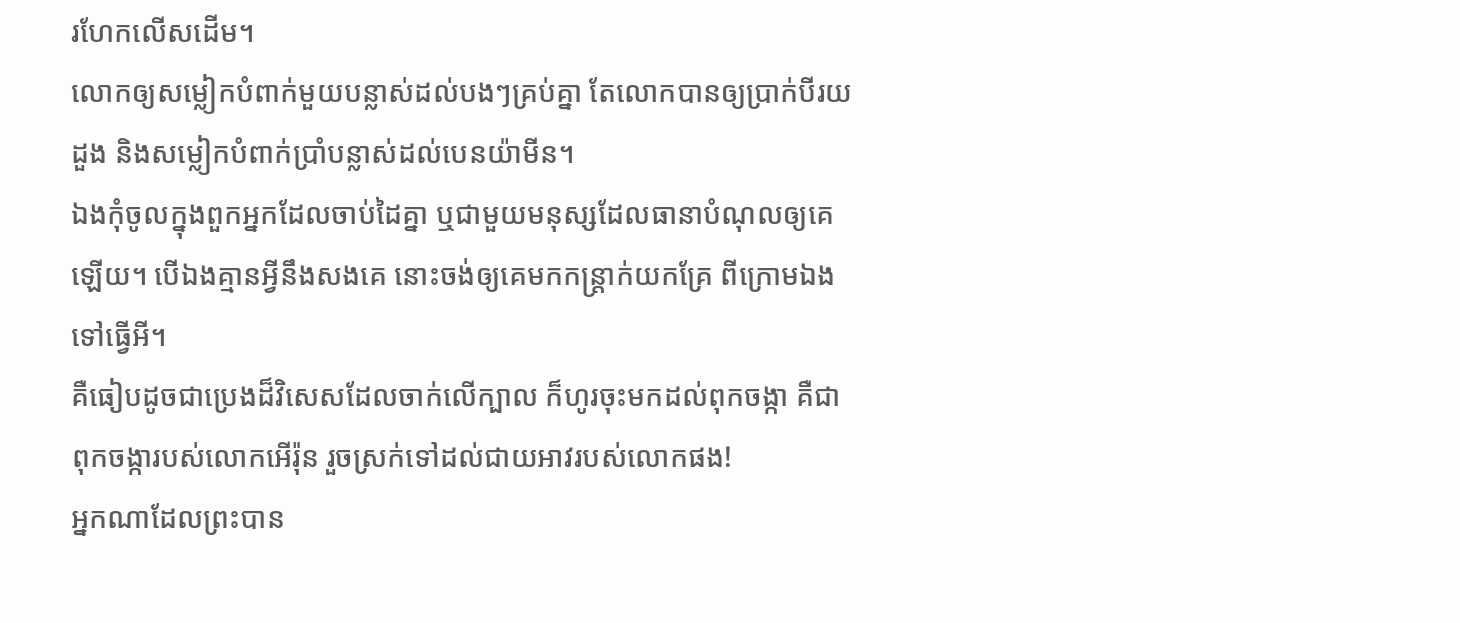រហែកលើសដើម។
លោកឲ្យសម្លៀកបំពាក់មួយបន្លាស់ដល់បងៗគ្រប់គ្នា តែលោកបានឲ្យប្រាក់បីរយដួង និងសម្លៀកបំពាក់ប្រាំបន្លាស់ដល់បេនយ៉ាមីន។
ឯងកុំចូលក្នុងពួកអ្នកដែលចាប់ដៃគ្នា ឬជាមួយមនុស្សដែលធានាបំណុលឲ្យគេឡើយ។ បើឯងគ្មានអ្វីនឹងសងគេ នោះចង់ឲ្យគេមកកន្ត្រាក់យកគ្រែ ពីក្រោមឯងទៅធ្វើអី។
គឺធៀបដូចជាប្រេងដ៏វិសេសដែលចាក់លើក្បាល ក៏ហូរចុះមកដល់ពុកចង្កា គឺជាពុកចង្ការបស់លោកអើរ៉ុន រួចស្រក់ទៅដល់ជាយអាវរបស់លោកផង!
អ្នកណាដែលព្រះបាន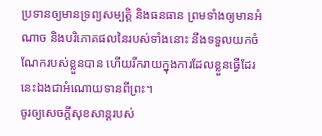ប្រទានឲ្យមានទ្រព្យសម្បត្តិ និងធនធាន ព្រមទាំងឲ្យមានអំណាច និងបរិភោគផលនៃរបស់ទាំងនោះ នឹងទទួលយកចំណែករបស់ខ្លួនបាន ហើយរីករាយក្នុងការដែលខ្លួនធ្វើដែរ នេះឯងជាអំណោយទានពីព្រះ។
ចូរឲ្យសេចក្តីសុខសាន្តរបស់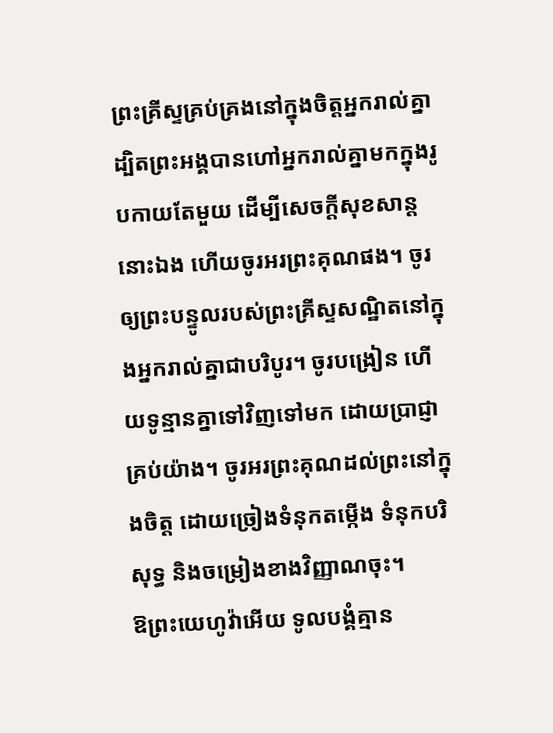ព្រះគ្រីស្ទគ្រប់គ្រងនៅក្នុងចិត្តអ្នករាល់គ្នា ដ្បិតព្រះអង្គបានហៅអ្នករាល់គ្នាមកក្នុងរូបកាយតែមួយ ដើម្បីសេចក្ដីសុខសាន្តនោះឯង ហើយចូរអរព្រះគុណផង។ ចូរឲ្យព្រះបន្ទូលរបស់ព្រះគ្រីស្ទសណ្ឋិតនៅក្នុងអ្នករាល់គ្នាជាបរិបូរ។ ចូរបង្រៀន ហើយទូន្មានគ្នាទៅវិញទៅមក ដោយប្រាជ្ញាគ្រប់យ៉ាង។ ចូរអរព្រះគុណដល់ព្រះនៅក្នុងចិត្ត ដោយច្រៀងទំនុកតម្កើង ទំនុកបរិសុទ្ធ និងចម្រៀងខាងវិញ្ញាណចុះ។
ឱព្រះយេហូវ៉ាអើយ ទូលបង្គំគ្មាន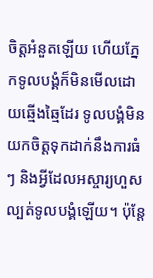ចិត្តអំនួតឡើយ ហើយភ្នែកទូលបង្គំក៏មិនមើលដោយឆ្មើងឆ្មៃដែរ ទូលបង្គំមិនយកចិត្តទុកដាក់នឹងការធំៗ និងអ្វីដែលអស្ចារ្យហួសល្បត់ទូលបង្គំឡើយ។ ប៉ុន្ដែ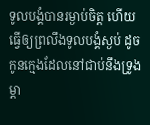ទូលបង្គំបានរម្ងាប់ចិត្ត ហើយធ្វើឲ្យព្រលឹងទូលបង្គំស្ងប់ ដូចកូនក្មេងដែលនៅជាប់នឹងទ្រូងម្តា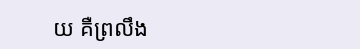យ គឺព្រលឹង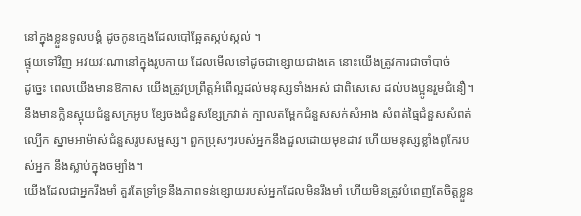នៅក្នុងខ្លួនទូលបង្គំ ដូចកូនក្មេងដែលបៅឆ្អែតស្កប់ស្កល់ ។
ផ្ទុយទៅវិញ អវយវៈណានៅក្នុងរូបកាយ ដែលមើលទៅដូចជាខ្សោយជាងគេ នោះយើងត្រូវការជាចាំបាច់
ដូច្នេះ ពេលយើងមានឱកាស យើងត្រូវប្រព្រឹត្តអំពើល្អដល់មនុស្សទាំងអស់ ជាពិសេសេ ដល់បងប្អូនរួមជំនឿ។
នឹងមានក្លិនស្អុយជំនួសក្រអូប ខ្សែចងជំនួសខ្សែក្រវាត់ ក្បាលតម្ពែកជំនួសសក់សំអាង សំពត់ធ្មៃជំនួសសំពត់ល្បើក ស្នាមអាម៉ាស់ជំនួសរូបសម្ផស្ស។ ពួកប្រុសៗរបស់អ្នកនឹងដួលដោយមុខដាវ ហើយមនុស្សខ្លាំងពូកែរបស់អ្នក នឹងស្លាប់ក្នុងចម្បាំង។
យើងដែលជាអ្នករឹងមាំ គួរតែទ្រាំទ្រនឹងភាពទន់ខ្សោយរបស់អ្នកដែលមិនរឹងមាំ ហើយមិនត្រូវបំពេញតែចិត្តខ្លួន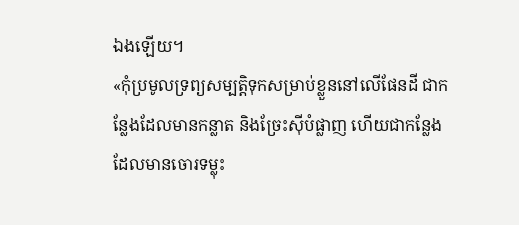ឯងឡើយ។
«កុំប្រមូលទ្រព្យសម្បត្តិទុកសម្រាប់ខ្លួននៅលើផែនដី ជាកន្លែងដែលមានកន្លាត និងច្រែះស៊ីបំផ្លាញ ហើយជាកន្លែងដែលមានចោរទម្លុះ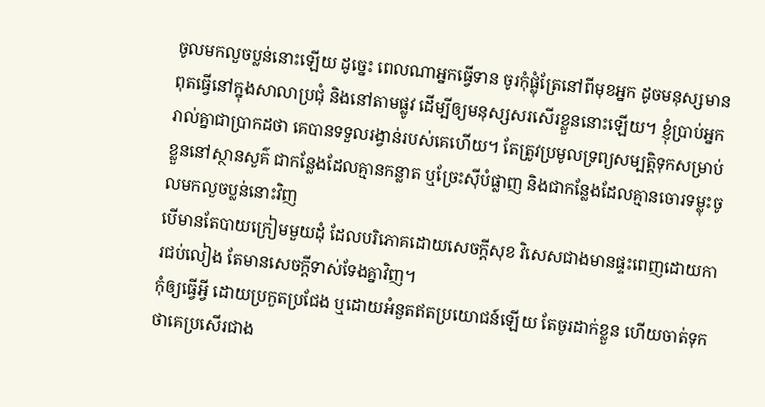ចូលមកលួចប្លន់នោះឡើយ ដូច្នេះ ពេលណាអ្នកធ្វើទាន ចូរកុំផ្លុំត្រែនៅពីមុខអ្នក ដូចមនុស្សមានពុតធ្វើនៅក្នុងសាលាប្រជុំ និងនៅតាមផ្លូវ ដើម្បីឲ្យមនុស្សសរសើរខ្លួននោះឡើយ។ ខ្ញុំប្រាប់អ្នករាល់គ្នាជាប្រាកដថា គេបានទទួលរង្វាន់របស់គេហើយ។ តែត្រូវប្រមូលទ្រព្យសម្បត្តិទុកសម្រាប់ខ្លួននៅស្ថានសួគ៌ ជាកន្លែងដែលគ្មានកន្លាត ឬច្រែះស៊ីបំផ្លាញ និងជាកន្លែងដែលគ្មានចោរទម្លុះចូលមកលួចប្លន់នោះវិញ
បើមានតែបាយក្រៀមមួយដុំ ដែលបរិភោគដោយសេចក្ដីសុខ វិសេសជាងមានផ្ទះពេញដោយការជប់លៀង តែមានសេចក្ដីទាស់ទែងគ្នាវិញ។
កុំឲ្យធ្វើអ្វី ដោយប្រកួតប្រជែង ឬដោយអំនួតឥតប្រយោជន៍ឡើយ តែចូរដាក់ខ្លួន ហើយចាត់ទុកថាគេប្រសើរជាង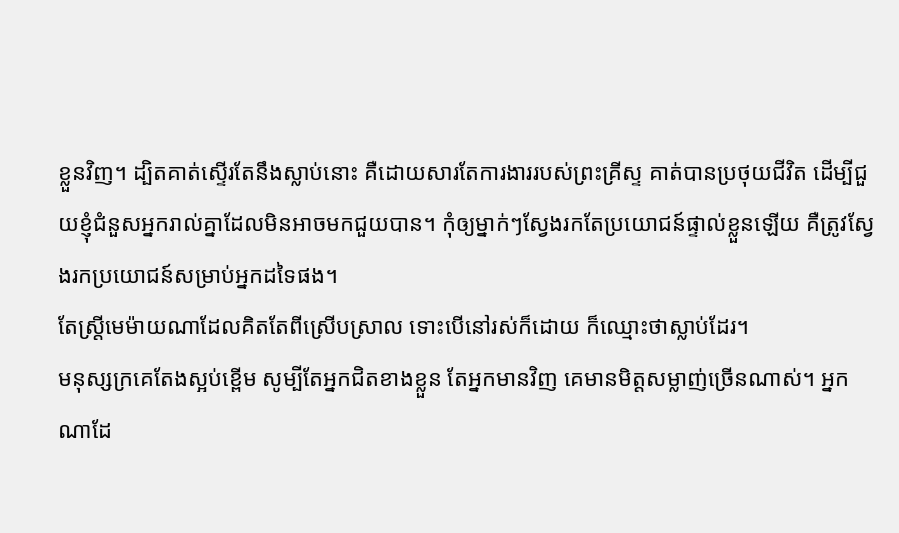ខ្លួនវិញ។ ដ្បិតគាត់ស្ទើរតែនឹងស្លាប់នោះ គឺដោយសារតែការងាររបស់ព្រះគ្រីស្ទ គាត់បានប្រថុយជីវិត ដើម្បីជួយខ្ញុំជំនួសអ្នករាល់គ្នាដែលមិនអាចមកជួយបាន។ កុំឲ្យម្នាក់ៗស្វែងរកតែប្រយោជន៍ផ្ទាល់ខ្លួនឡើយ គឺត្រូវស្វែងរកប្រយោជន៍សម្រាប់អ្នកដទៃផង។
តែស្ត្រីមេម៉ាយណាដែលគិតតែពីស្រើបស្រាល ទោះបើនៅរស់ក៏ដោយ ក៏ឈ្មោះថាស្លាប់ដែរ។
មនុស្សក្រគេតែងស្អប់ខ្ពើម សូម្បីតែអ្នកជិតខាងខ្លួន តែអ្នកមានវិញ គេមានមិត្តសម្លាញ់ច្រើនណាស់។ អ្នកណាដែ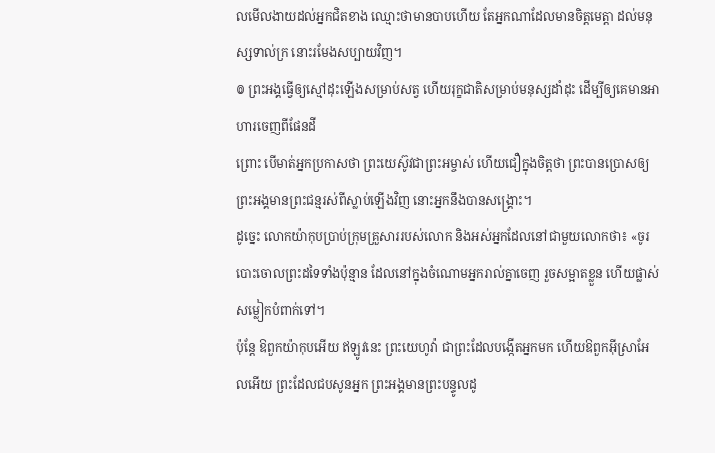លមើលងាយដល់អ្នកជិតខាង ឈ្មោះថាមានបាបហើយ តែអ្នកណាដែលមានចិត្តមេត្តា ដល់មនុស្សទាល់ក្រ នោះរមែងសប្បាយវិញ។
៙ ព្រះអង្គធ្វើឲ្យស្មៅដុះឡើងសម្រាប់សត្វ ហើយរុក្ខជាតិសម្រាប់មនុស្សដាំដុះ ដើម្បីឲ្យគេមានអាហារចេញពីផែនដី
ព្រោះ បើមាត់អ្នកប្រកាសថា ព្រះយេស៊ូវជាព្រះអម្ចាស់ ហើយជឿក្នុងចិត្តថា ព្រះបានប្រោសឲ្យព្រះអង្គមានព្រះជន្មរស់ពីស្លាប់ឡើងវិញ នោះអ្នកនឹងបានសង្គ្រោះ។
ដូច្នេះ លោកយ៉ាកុបប្រាប់ក្រុមគ្រួសាររបស់លោក និងអស់អ្នកដែលនៅជាមួយលោកថា៖ «ចូរបោះចោលព្រះដទៃទាំងប៉ុន្មាន ដែលនៅក្នុងចំណោមអ្នករាល់គ្នាចេញ រួចសម្អាតខ្លួន ហើយផ្លាស់សម្លៀកបំពាក់ទៅ។
ប៉ុន្តែ ឱពួកយ៉ាកុបអើយ ឥឡូវនេះ ព្រះយេហូវ៉ា ជាព្រះដែលបង្កើតអ្នកមក ហើយឱពួកអ៊ីស្រាអែលអើយ ព្រះដែលជបសូនអ្នក ព្រះអង្គមានព្រះបន្ទូលដូ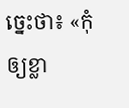ច្នេះថា៖ «កុំឲ្យខ្លា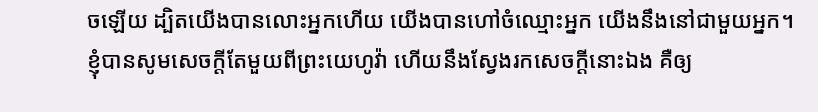ចឡើយ ដ្បិតយើងបានលោះអ្នកហើយ យើងបានហៅចំឈ្មោះអ្នក យើងនឹងនៅជាមួយអ្នក។
ខ្ញុំបានសូមសេចក្ដីតែមួយពីព្រះយេហូវ៉ា ហើយនឹងស្វែងរកសេចក្ដីនោះឯង គឺឲ្យ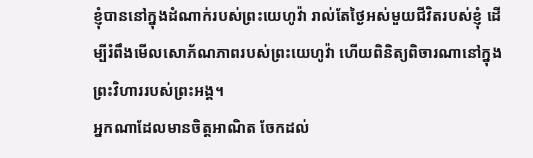ខ្ញុំបាននៅក្នុងដំណាក់របស់ព្រះយេហូវ៉ា រាល់តែថ្ងៃអស់មួយជីវិតរបស់ខ្ញុំ ដើម្បីរំពឹងមើលសោភ័ណភាពរបស់ព្រះយេហូវ៉ា ហើយពិនិត្យពិចារណានៅក្នុង ព្រះវិហាររបស់ព្រះអង្គ។
អ្នកណាដែលមានចិត្តអាណិត ចែកដល់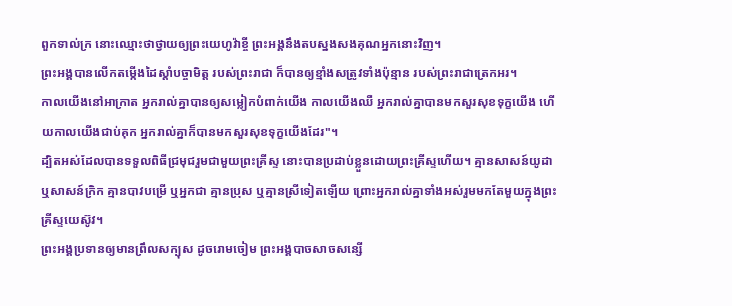ពួកទាល់ក្រ នោះឈ្មោះថាថ្វាយឲ្យព្រះយេហូវ៉ាខ្ចី ព្រះអង្គនឹងតបស្នងសងគុណអ្នកនោះវិញ។
ព្រះអង្គបានលើកតម្កើងដៃស្តាំបច្ចាមិត្ត របស់ព្រះរាជា ក៏បានឲ្យខ្មាំងសត្រូវទាំងប៉ុន្មាន របស់ព្រះរាជាត្រេកអរ។
កាលយើងនៅអាក្រាត អ្នករាល់គ្នាបានឲ្យសម្លៀកបំពាក់យើង កាលយើងឈឺ អ្នករាល់គ្នាបានមកសួរសុខទុក្ខយើង ហើយកាលយើងជាប់គុក អ្នករាល់គ្នាក៏បានមកសួរសុខទុក្ខយើងដែរ"។
ដ្បិតអស់ដែលបានទទួលពិធីជ្រមុជរួមជាមួយព្រះគ្រីស្ទ នោះបានប្រដាប់ខ្លួនដោយព្រះគ្រីស្ទហើយ។ គ្មានសាសន៍យូដា ឬសាសន៍ក្រិក គ្មានបាវបម្រើ ឬអ្នកជា គ្មានប្រុស ឬគ្មានស្រីទៀតឡើយ ព្រោះអ្នករាល់គ្នាទាំងអស់រួមមកតែមួយក្នុងព្រះគ្រីស្ទយេស៊ូវ។
ព្រះអង្គប្រទានឲ្យមានព្រឹលសក្បុស ដូចរោមចៀម ព្រះអង្គបាចសាចសន្សើ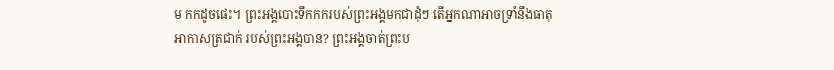ម កកដូចផេះ។ ព្រះអង្គបោះទឹកកករបស់ព្រះអង្គមកជាដុំៗ តើអ្នកណាអាចទ្រាំនឹងធាតុអាកាសត្រជាក់ របស់ព្រះអង្គបាន? ព្រះអង្គចាត់ព្រះប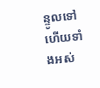ន្ទូលទៅ ហើយទាំងអស់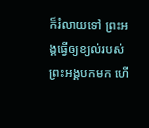ក៏រំលាយទៅ ព្រះអង្គធ្វើឲ្យខ្យល់របស់ព្រះអង្គបកមក ហើ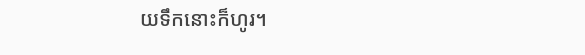យទឹកនោះក៏ហូរ។